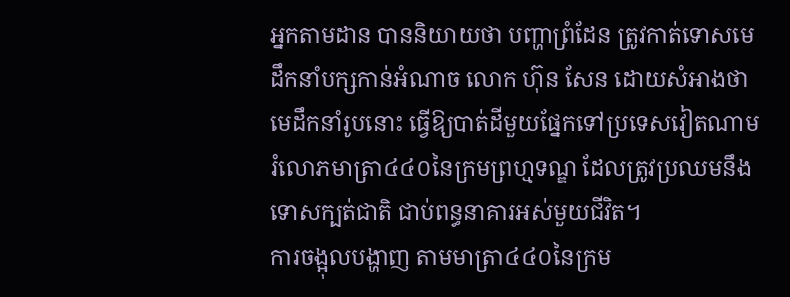អ្នកតាមដាន បាននិយាយថា បញ្ហាព្រំដែន ត្រូវកាត់ទោសមេដឹកនាំបក្សកាន់អំណាច លោក ហ៊ុន សែន ដោយសំអាងថា មេដឹកនាំរូបនោះ ធ្វើឱ្យបាត់ដីមួយផ្នែកទៅប្រទេសវៀតណាម រំលោភមាត្រា៤៤០នៃក្រមព្រហ្មទណ្ឌ ដែលត្រូវប្រឈមនឹងទោសក្បត់ជាតិ ជាប់ពន្ធនាគារអស់មួយជីវិត។
ការចង្អុលបង្ហាញ តាមមាត្រា៤៤០នៃក្រម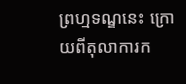ព្រហ្មទណ្ឌនេះ ក្រោយពីតុលាការក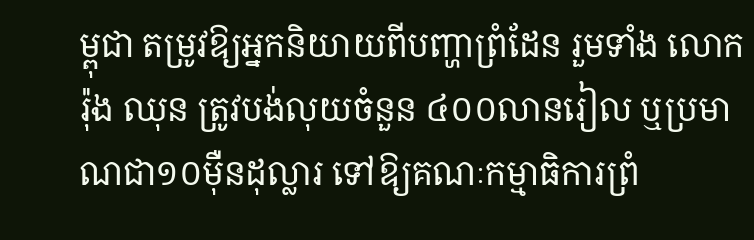ម្ពុជា តម្រូវឱ្យអ្នកនិយាយពីបញ្ហាព្រំដែន រួមទាំង លោក រ៉ុង ឈុន ត្រូវបង់លុយចំនួន ៤០០លានរៀល ឬប្រមាណជា១០ម៉ឺនដុល្លារ ទៅឱ្យគណៈកម្មាធិការព្រំ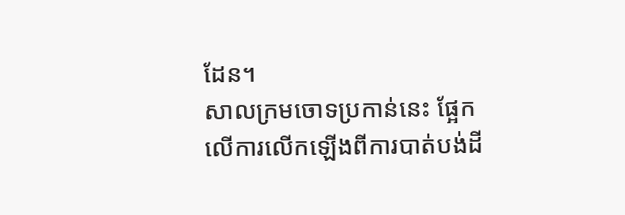ដែន។
សាលក្រមចោទប្រកាន់នេះ ផ្អែកលើការលើកឡើងពីការបាត់បង់ដី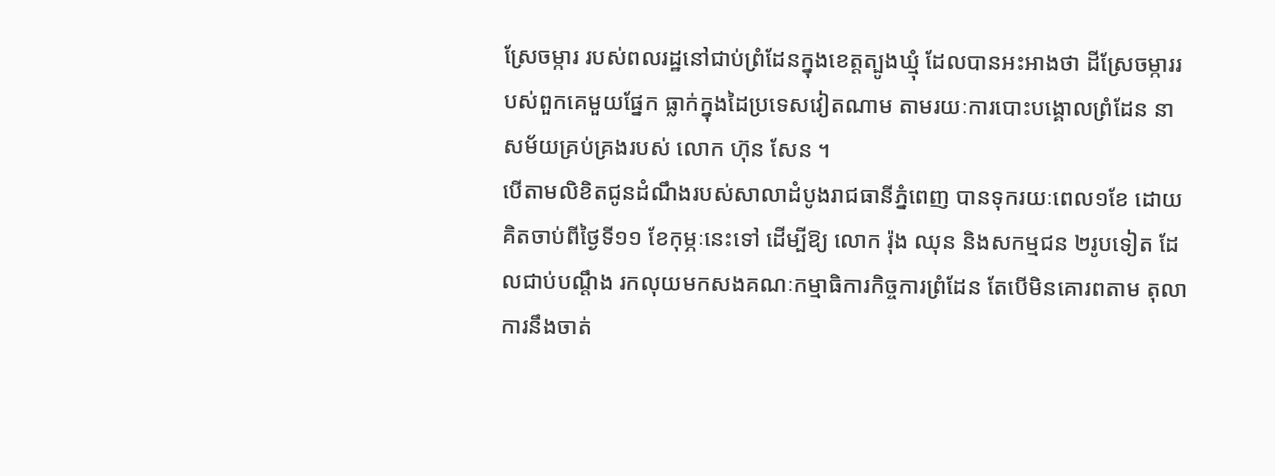ស្រែចម្ការ របស់ពលរដ្ឋនៅជាប់ព្រំដែនក្នុងខេត្តត្បូងឃ្មុំ ដែលបានអះអាងថា ដីស្រែចម្ការរបស់ពួកគេមួយផ្នែក ធ្លាក់ក្នុងដៃប្រទេសវៀតណាម តាមរយៈការបោះបង្គោលព្រំដែន នាសម័យគ្រប់គ្រងរបស់ លោក ហ៊ុន សែន ។
បើតាមលិខិតជូនដំណឹងរបស់សាលាដំបូងរាជធានីភ្នំពេញ បានទុករយៈពេល១ខែ ដោយគិតចាប់ពីថ្ងៃទី១១ ខែកុម្ភៈនេះទៅ ដើម្បីឱ្យ លោក រ៉ុង ឈុន និងសកម្មជន ២រូបទៀត ដែលជាប់បណ្តឹង រកលុយមកសងគណៈកម្មាធិការកិច្ចការព្រំដែន តែបើមិនគោរពតាម តុលាការនឹងចាត់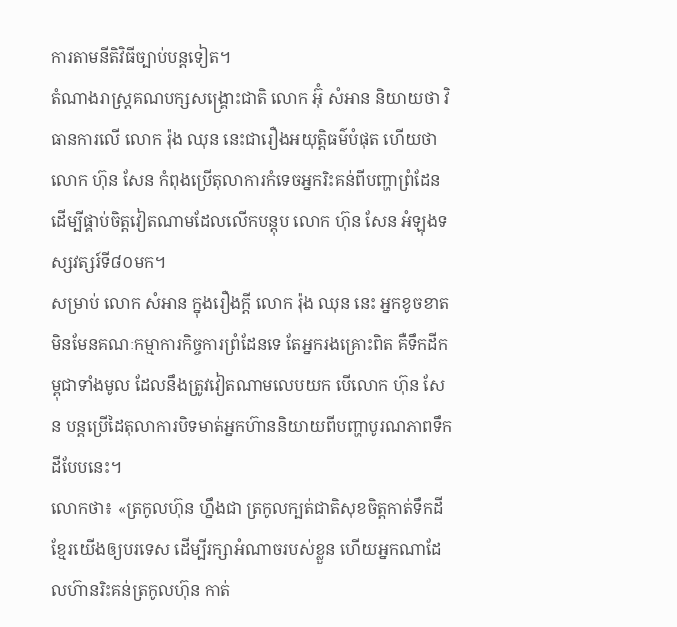ការតាមនីតិវិធីច្បាប់បន្តទៀត។
តំណាងរាស្រ្តគណបក្សសង្រ្គោះជាតិ លោក អ៊ុំ សំអាន និយាយថា វិធានការលើ លោក រ៉ុង ឈុន នេះជារឿងអយុត្តិធម៌បំផុត ហើយថា លោក ហ៊ុន សែន កំពុងប្រើតុលាការកំទេចអ្នករិះគន់ពីបញ្ហាព្រំដែនដើម្បីផ្គាប់ចិត្តវៀតណាមដែលលើកបន្តុប លោក ហ៊ុន សែន អំឡុងទស្សវត្សរ៍ទី៨០មក។
សម្រាប់ លោក សំអាន ក្នុងរឿងក្តី លោក រ៉ុង ឈុន នេះ អ្នកខូចខាតមិនមែនគណៈកម្មាការកិច្ចការព្រំដែនទេ តែអ្នករងគ្រោះពិត គឺទឹកដីកម្ពុជាទាំងមូល ដែលនឹងត្រូវវៀតណាមលេបយក បើលោក ហ៊ុន សែន បន្តប្រើដៃតុលាការបិទមាត់អ្នកហ៊ាននិយាយពីបញ្ហាបូរណភាពទឹកដីបែបនេះ។
លោកថា៖ «ត្រកូលហ៊ុន ហ្នឹងជា ត្រកូលក្បត់ជាតិសុខចិត្តកាត់ទឹកដីខ្មែរយើងឲ្យបរទេស ដើម្បីរក្សាអំណាចរបស់ខ្លួន ហើយអ្នកណាដែលហ៊ានរិះគន់ត្រកូលហ៊ុន កាត់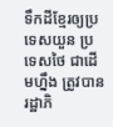ទឹកដីខ្មែរឲ្យប្រទេសយួន ប្រទេសថៃ ជាដើមហ្នឹង ត្រូវបានរដ្ឋាភិ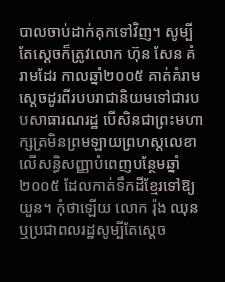បាលចាប់ដាក់គុកទៅវិញ។ សូម្បីតែស្ដេចក៏ត្រូវលោក ហ៊ុន សែន គំរាមដែរ កាលឆ្នាំ២០០៥ គាត់គំរាមស្ដេចដូរពីរបបរាជានិយមទៅជារបបសាធារណរដ្ឋ បើសិនជាព្រះមហាក្សត្រមិនព្រមឡាយព្រហស្តលេខាលើសន្ធិសញ្ញាបំពេញបន្ថែមឆ្នាំ២០០៥ ដែលកាត់ទឹកដីខ្មែរទៅឱ្យយួន។ កុំថាឡើយ លោក រ៉ុង ឈុន ឬប្រជាពលរដ្ឋសូម្បីតែស្ដេច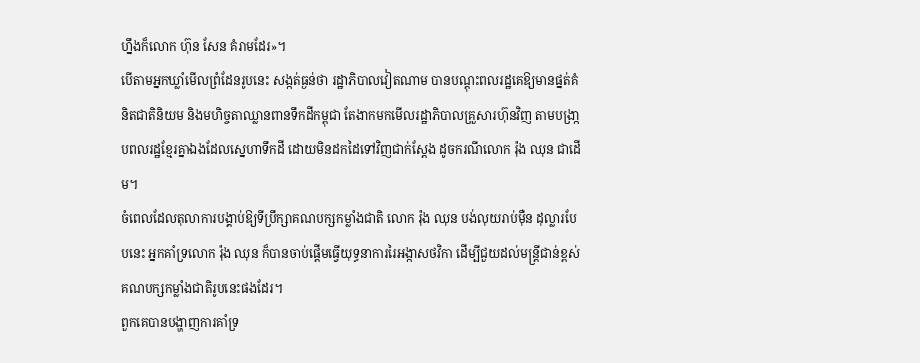ហ្នឹងក៏លោក ហ៊ុន សែន គំរាមដែរ»។
បើតាមអ្នកឃ្លាំមើលព្រំដែនរូបនេះ សង្កត់ធ្ងន់ថា រដ្ឋាភិបាលវៀតណាម បានបណ្តុះពលរដ្ឋគេឱ្យមានផ្នត់គំនិតជាតិនិយម និងមហិច្ចតាឈ្លានពានទឹកដីកម្ពុជា តែងាកមកមើលរដ្ឋាភិបាលគ្រួសារហ៊ុនវិញ តាមបង្រា្កបពលរដ្ឋខ្មែរគ្នាឯងដែលស្នេហាទឹកដី ដោយមិនដកដៃទៅវិញជាក់ស្តែង ដូចករណីលោក រ៉ុង ឈុន ជាដើម។
ចំពេលដែលតុលាការបង្គាប់ឱ្យទីប្រឹក្សាគណបក្សកម្លាំងជាតិ លោក រ៉ុង ឈុន បង់លុយរាប់ម៉ឺន ដុល្លារបែបនេះ អ្នកគាំទ្រលោក រ៉ុង ឈុន ក៏បានចាប់ផ្តើមធ្វើយុទ្ធនាការរៃអង្កាសថវិកា ដើម្បីជួយដល់មន្រ្តីជាន់ខ្ពស់គណបក្សកម្លាំងជាតិរូបនេះផងដែរ។
ពួកគេបានបង្ហាញការគាំទ្រ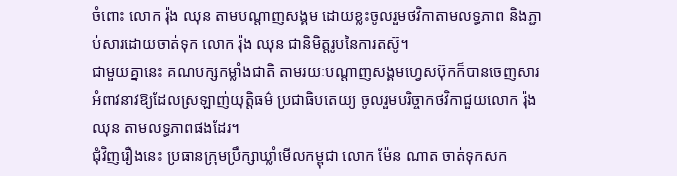ចំពោះ លោក រ៉ុង ឈុន តាមបណ្តាញសង្គម ដោយខ្លះចូលរួមថវិកាតាមលទ្ធភាព និងភ្ជាប់សារដោយចាត់ទុក លោក រ៉ុង ឈុន ជានិមិត្តរូបនៃការតស៊ូ។
ជាមួយគ្នានេះ គណបក្សកម្លាំងជាតិ តាមរយៈបណ្តាញសង្គមហ្វេសប៊ុកក៏បានចេញសារអំពាវនាវឱ្យដែលស្រឡាញ់យុត្តិធម៌ ប្រជាធិបតេយ្យ ចូលរួមបរិច្ចាកថវិកាជួយលោក រ៉ុង ឈុន តាមលទ្ធភាពផងដែរ។
ជុំវិញរឿងនេះ ប្រធានក្រុមប្រឹក្សាឃ្លាំមើលកម្ពុជា លោក ម៉ែន ណាត ចាត់ទុកសក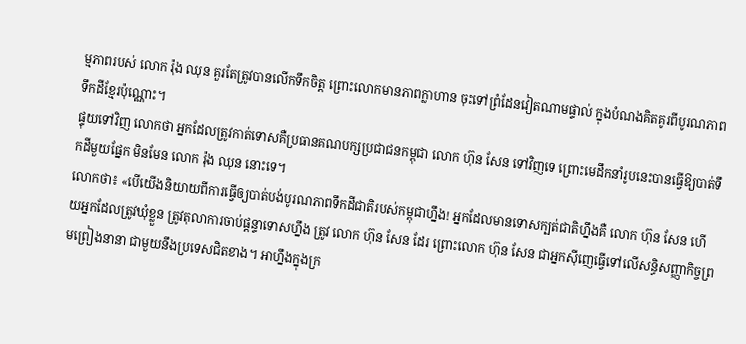ម្មភាពរបស់ លោក រ៉ុង ឈុន គួរតែត្រូវបានលើកទឹកចិត្ត ព្រោះលោកមានភាពក្លាហាន ចុះទៅព្រំដែនវៀតណាមផ្ទាល់ ក្នុងបំណងគិតគូរពីបូរណភាពទឹកដីខ្មែរប៉ុណ្ណោះ។
ផ្ទុយទៅវិញ លោកថា អ្នកដែលត្រូវកាត់ទោសគឺប្រធានគណបក្សប្រជាជនកម្ពុជា លោក ហ៊ុន សែន ទៅវិញទេ ព្រោះមេដឹកនាំរូបនេះបានធ្វើឱ្យបាត់ទឹកដីមួយផ្នែក មិនមែន លោក រ៉ុង ឈុន នោះទេ។
លោកថា៖ «បើយើងនិយាយពីការធ្វើឲ្យបាត់បង់បូរណភាពទឹកដីជាតិរបស់កម្ពុជាហ្នឹង! អ្នកដែលមានទោសក្បត់ជាតិហ្នឹងគឺ លោក ហ៊ុន សែន ហើយអ្នកដែលត្រូវឃុំខ្លួន ត្រូវតុលាការចាប់ផ្តន្ទាទោសហ្នឹង ត្រូវ លោក ហ៊ុន សែន ដែរ ព្រោះលោក ហ៊ុន សែន ជាអ្នកស៊ីញេធ្វើទៅលើសន្ធិសញ្ញាកិច្ចព្រមព្រៀងនានា ជាមួយនឹងប្រទេសជិតខាង។ អាហ្នឹងក្នុងក្រ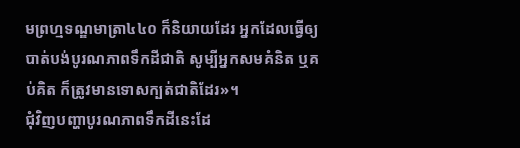មព្រហ្មទណ្ឌមាត្រា៤៤០ ក៏និយាយដែរ អ្នកដែលធ្វើឲ្យបាត់បង់បូរណភាពទឹកដីជាតិ សូម្បីអ្នកសមគំនិត ឬគប់គិត ក៏ត្រូវមានទោសក្បត់ជាតិដែរ»។
ជុំវិញបញ្ហាបូរណភាពទឹកដីនេះដែ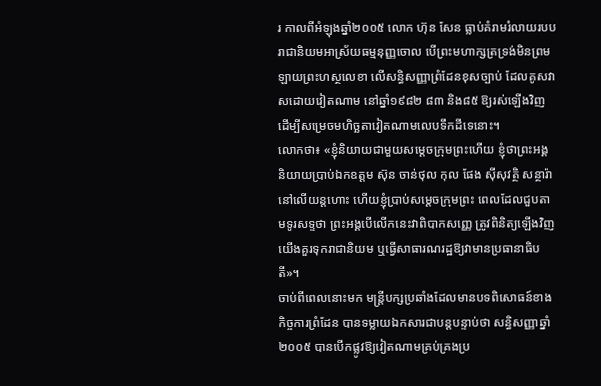រ កាលពីអំឡុងឆ្នាំ២០០៥ លោក ហ៊ុន សែន ធ្លាប់គំរាមរំលាយរបបរាជានិយមអាស្រ័យធម្មនុញ្ញចោល បើព្រះមហាក្សត្រទ្រង់មិនព្រមឡាយព្រះហស្ថលេខា លើសន្ធិសញ្ញាព្រំដែនខុសច្បាប់ ដែលគូសវាសដោយវៀតណាម នៅឆ្នាំ១៩៨២ ៨៣ និង៨៥ ឱ្យរស់ឡើងវិញ ដើម្បីសម្រេចមហិច្ឆតាវៀតណាមលេបទឹកដីទេនោះ។
លោកថា៖ «ខ្ញុំនិយាយជាមួយសម្តេចក្រុមព្រះហើយ ខ្ញុំថាព្រះអង្គ និយាយប្រាប់ឯកឧត្តម ស៊ុន ចាន់ថុល កុល ផែង ស៊ីសុវត្ថិ សន្ថារ៉ា នៅលើយន្តហោះ ហើយខ្ញុំប្រាប់សម្តេចក្រុមព្រះ ពេលដែលជួបតាមទូរសទ្ទថា ព្រះអង្គបើលើកនេះវាពិបាកសញ្ញេ ត្រូវពិនិត្យឡើងវិញ យើងគួរទុករាជានិយម ឬធ្វើសាធារណរដ្ឋឱ្យវាមានប្រធានាធិបតី»។
ចាប់ពីពេលនោះមក មន្ត្រីបក្សប្រឆាំងដែលមានបទពិសោធន៍ខាងកិច្ចការព្រំដែន បានទម្លាយឯកសារជាបន្តបន្ទាប់ថា សន្ធិសញ្ញាឆ្នាំ២០០៥ បានបើកផ្លូវឱ្យវៀតណាមគ្រប់គ្រងប្រ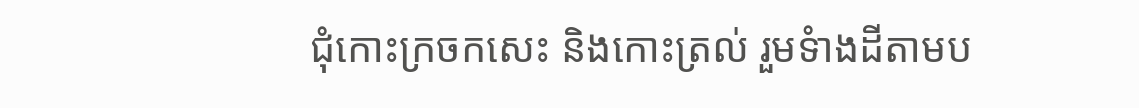ជុំកោះក្រចកសេះ និងកោះត្រល់ រួមទំាងដីតាមប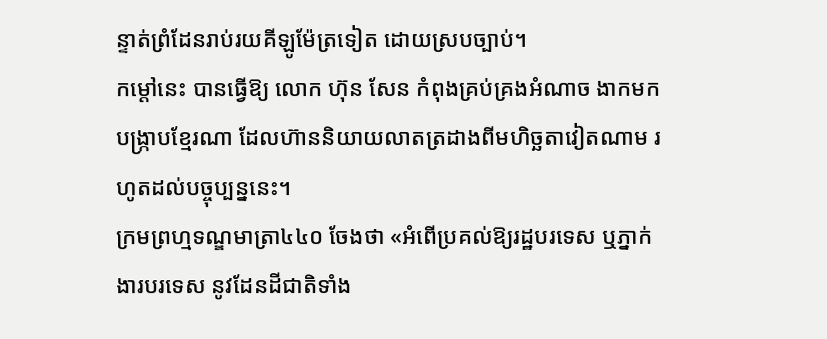ន្ទាត់ព្រំដែនរាប់រយគីឡូម៉ែត្រទៀត ដោយស្របច្បាប់។
កម្តៅនេះ បានធ្វើឱ្យ លោក ហ៊ុន សែន កំពុងគ្រប់គ្រងអំណាច ងាកមកបង្រ្កាបខ្មែរណា ដែលហ៊ាននិយាយលាតត្រដាងពីមហិច្ឆតាវៀតណាម រហូតដល់បច្ចុប្បន្ននេះ។
ក្រមព្រហ្មទណ្ឌមាត្រា៤៤០ ចែងថា «អំពើប្រគល់ឱ្យរដ្ឋបរទេស ឬភ្នាក់ងារបរទេស នូវដែនដីជាតិទាំង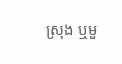ស្រុង ឬមួ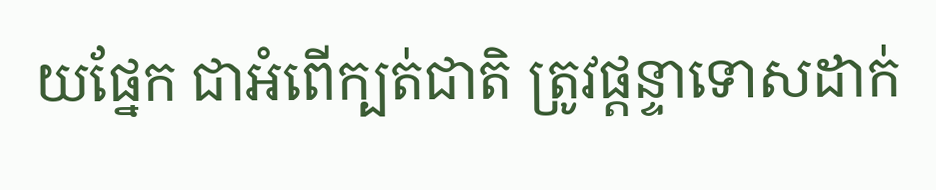យផ្នែក ជាអំពើក្បត់ជាតិ ត្រូវផ្តន្ទាទោសដាក់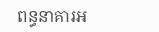ពន្ធនាគារអ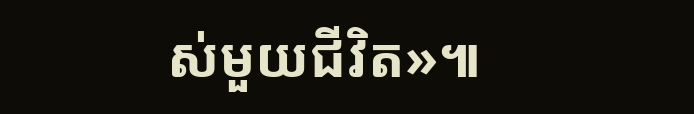ស់មួយជីវិត»៕